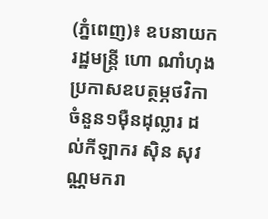(ភ្នំពេញ)៖ ឧបនាយករដ្ឋមន្ត្រី ហោ ណាំហុង ប្រកាសឧបត្ថម្ភថវិកាចំនួន១ម៉ឺនដុល្លារ ដល់កីឡាករ ស៊ិន សុវណ្ណមករា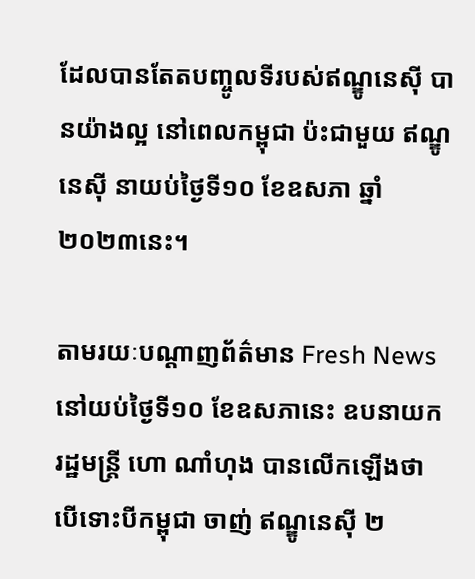ដែលបានតែតបញ្ចូលទីរបស់ឥណ្ឌូនេស៊ី បានយ៉ាងល្អ នៅពេលកម្ពុជា ប៉ះជាមួយ ឥណ្ឌូនេស៊ី នាយប់ថ្ងៃទី១០ ខែឧសភា ឆ្នាំ២០២៣នេះ។

តាមរយៈបណ្តាញព័ត៌មាន Fresh News នៅយប់ថ្ងៃទី១០ ខែឧសភានេះ ឧបនាយករដ្ឋមន្ត្រី ហោ ណាំហុង បានលើកឡើងថា បើទោះបីកម្ពុជា ចាញ់ ឥណ្ឌូនេស៊ី ២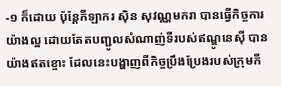-១ ក៏ដោយ ប៉ុន្តែកីឡាករ ស៊ិន សុវណ្ណមករា បានធ្វើកិច្ចការយ៉ាងល្អ ដោយតែតបញ្ជូលសំណាញ់ទីរបស់ឥណ្ឌូនេស៊ី បានយ៉ាងឥតខ្ចោះ ដែលនេះបង្ហាញពីកិច្ចប្រឹងប្រែងរបស់ក្រុមកី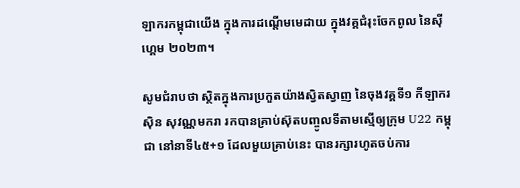ឡាករកម្ពុជាយើង ក្នុងការដណ្តើមមេដាយ ក្នុងវគ្គជំរុះចែកពូល នៃស៊ីហ្គេម ២០២៣។

សូមជំរាបថា ស្ថិតក្នុងការប្រកួតយ៉ាងស្វិតស្វាញ នៃចុងវគ្គទី១ កីឡាករ ស៊ិន សុវណ្ណមករា រកបានគ្រាប់ស៊ុតបញ្ចូលទីតាមស្មើឲ្យក្រុម U22 កម្ពុជា នៅនាទី៤៥+១ ដែលមួយគ្រាប់នេះ បានរក្សារហូតចប់ការ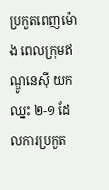ប្រកួតពេញម៉ោង ពេលក្រុមឥណ្ឌូនេស៊ី យកឈ្នះ ២-១ ដែលការប្រកួត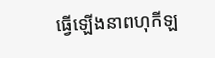ធ្វើឡើងនាពហុកីឡ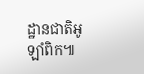ដ្ឋានជាតិអូឡាំពិក៕